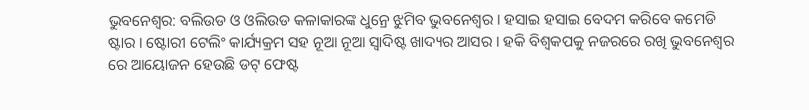ଭୁବନେଶ୍ବର: ବଲିଉଡ ଓ ଓଲିଉଡ କଳାକାରଙ୍କ ଧୁନ୍ରେ ଝୁମିବ ଭୁବନେଶ୍ୱର । ହସାଇ ହସାଇ ବେଦମ କରିବେ କମେଡି ଷ୍ଟାର । ଷ୍ଟୋରୀ ଟେଲିଂ କାର୍ଯ୍ୟକ୍ରମ ସହ ନୂଆ ନୂଆ ସ୍ବାଦିଷ୍ଟ ଖାଦ୍ୟର ଆସର । ହକି ବିଶ୍ୱକପକୁ ନଜରରେ ରଖି ଭୁବନେଶ୍ୱର ରେ ଆୟୋଜନ ହେଉଛି ଡଟ୍ ଫେଷ୍ଟ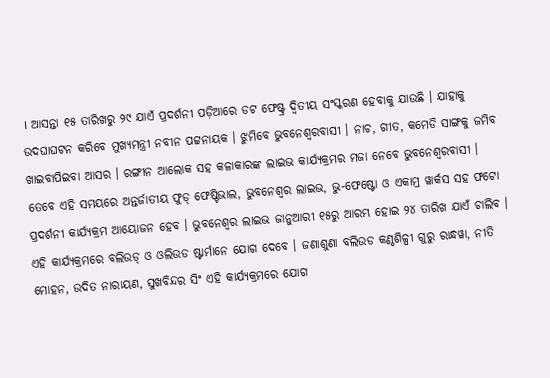। ଆସନ୍ତା ୧୫ ତାରିଖରୁ ୨୯ ଯାଏଁ ପ୍ରଦର୍ଶନୀ ପଡ଼ିଆରେ ଡଟ ଫେଷ୍ଟ୍ର ଦ୍ବିତୀୟ ସଂସ୍କରଣ ହେବାକୁ ଯାଉଛି । ଯାହାକୁ ଉଦଘାଘଟନ କରିବେ ମୁଖ୍ୟମନ୍ତ୍ରୀ ନବୀନ ପଟ୍ଟନାୟକ । ଝୁମିବେ ଭୁବନେଶ୍ୱରବାସୀ । ନାଚ, ଗୀତ, କମେଡି ସାଙ୍ଗକୁ ଜମିବ ଖାଇବାପିଇବା ଆସର । ରଙ୍ଗୀନ ଆଲୋକ ସହ କଳାକାରଙ୍କ ଲାଇଭ କାର୍ଯ୍ୟକ୍ରମର ମଜା ନେବେ ଭୁବନେଶ୍ୱରବାସୀ ।
ତେବେ ଏହି ସମୟରେ ଅନ୍ତର୍ଜାତୀୟ ଫୁଡ୍ ଫେଷ୍ଟିଭାଲ, ଭୁବନେଶ୍ବର ଲାଇଭ, ଭୁ-ଫେଷ୍ଟୋ ଓ ଏକାମ୍ର ୱାର୍କସ ସହ ଫଟୋ ପ୍ରଦର୍ଶନୀ କାର୍ଯ୍ୟକ୍ରମ ଆୟୋଜନ ହେବ । ଭୁବନେଶ୍ବର ଲାଇଭ ଜାନୁଆରୀ ୧୫ରୁ ଆରମ୍ଭ ହୋଇ ୨୪ ତାରିଖ ଯାଏଁ ଚାଲିବ । ଏହି କାର୍ଯ୍ୟକ୍ରମରେ ବଲିଉଡ୍ ଓ ଓଲିଉଡ ଷ୍ଟାର୍ମାନେ ଯୋଗ ଦେବେ । ଜଣାଶୁଣା ବଲିଉଡ କଣ୍ଠଶିଳ୍ପୀ ଗୁରୁ ରାନ୍ଧୱା, ନୀତି ମୋହନ, ଉଦିତ ନାରାୟଣ, ସୁଖବିନ୍ଦର ସିଂ ଏହି କାର୍ଯ୍ୟକ୍ରମରେ ଯୋଗ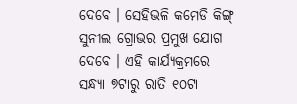ଦେବେ । ସେହିଭଳି କମେଡି କିଙ୍ଗ୍ ସୁନୀଲ ଗ୍ରୋଭର ପ୍ରମୁଖ ଯୋଗ ଦେବେ । ଏହି କାର୍ଯ୍ୟକ୍ରମରେ ସନ୍ଧ୍ୟା ୭ଟାରୁ ରାତି ୧୦ଟା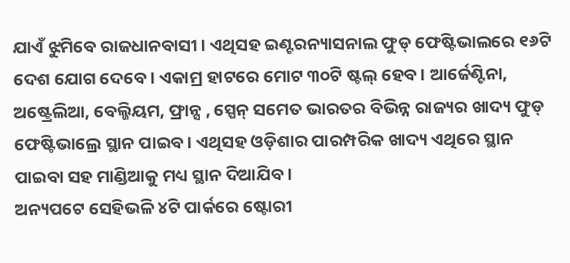ଯାଏଁ ଝୁମିବେ ରାଜଧାନବାସୀ । ଏଥିସହ ଇଣ୍ଟରନ୍ୟାସନାଲ ଫୁଡ୍ ଫେଷ୍ଟିଭାଲରେ ୧୬ଟି ଦେଶ ଯୋଗ ଦେବେ । ଏକାମ୍ର ହାଟରେ ମୋଟ ୩୦ଟି ଷ୍ଟଲ୍ ହେବ । ଆର୍ଜେଣ୍ଟିନା, ଅଷ୍ଟ୍ରେଲିଆ, ବେଲ୍ଜିୟମ, ଫ୍ରାନ୍ସ , ସ୍ପେନ୍ ସମେତ ଭାରତର ବିଭିନ୍ନ ରାଜ୍ୟର ଖାଦ୍ୟ ଫୁଡ୍ ଫେଷ୍ଟିଭାଲ୍ରେ ସ୍ଥାନ ପାଇବ । ଏଥିସହ ଓଡ଼ିଶାର ପାରମ୍ପରିକ ଖାଦ୍ୟ ଏଥିରେ ସ୍ଥାନ ପାଇବା ସହ ମାଣ୍ଡିଆକୁ ମଧ୍ୟ ସ୍ଥାନ ଦିଆଯିବ ।
ଅନ୍ୟପଟେ ସେହିଭଳି ୪ଟି ପାର୍କରେ ଷ୍ଟୋରୀ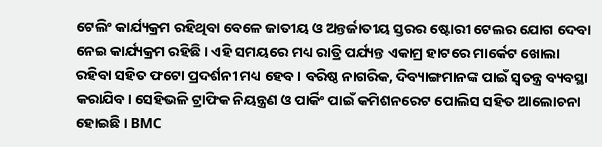ଟେଲିଂ କାର୍ଯ୍ୟକ୍ରମ ରହିଥିବା ବେଳେ ଜାତୀୟ ଓ ଅନ୍ତର୍ଜାତୀୟ ସ୍ତରର ଷ୍ଟୋରୀ ଟେଲର ଯୋଗ ଦେବା ନେଇ କାର୍ଯ୍ୟକ୍ରମ ରହିଛି । ଏହି ସମୟରେ ମଧ୍ୟ ରାତ୍ରି ପର୍ଯ୍ୟନ୍ତ ଏକାମ୍ର ହାଟରେ ମାର୍କେଟ ଖୋଲା ରହିବା ସହିତ ଫଟୋ ପ୍ରଦର୍ଶନୀ ମଧ୍ୟ ହେବ । ବରିଷ୍ଠ ନାଗରିକ, ଦିବ୍ୟାଙ୍ଗମାନଙ୍କ ପାଇଁ ସ୍ୱତନ୍ତ୍ର ବ୍ୟବସ୍ଥା କରାଯିବ। ସେହିଭଳି ଟ୍ରାଫିକ ନିୟନ୍ତ୍ରଣ ଓ ପାର୍କିଂ ପାଇଁ କମିଶନରେଟ ପୋଲିସ ସହିତ ଆଲୋଚନା ହୋଇଛି । BMC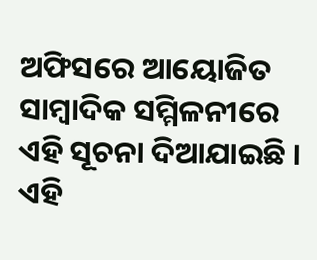ଅଫିସରେ ଆୟୋଜିତ ସାମ୍ବାଦିକ ସମ୍ମିଳନୀରେ ଏହି ସୂଚନା ଦିଆଯାଇଛି । ଏହି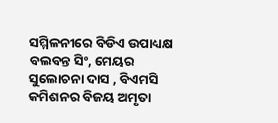ସମ୍ମିଳନୀରେ ବିଡିଏ ଉପାଧ୍ୟକ୍ଷ ବଲବନ୍ତ ସିଂ, ମେୟର ସୁଲୋଚନା ଦାସ , ବିଏମସି କମିଶନର ବିଜୟ ଅମୃତା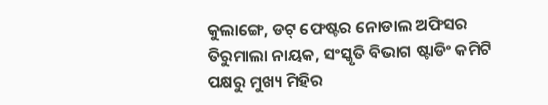କୁଲାଙ୍ଗେ, ଡଟ୍ ଫେଷ୍ଟର ନୋଡାଲ ଅଫିସର ତିରୁମାଲା ନାୟକ, ସଂସ୍କୃତି ବିଭାଗ ଷ୍ଟାଡିଂ କମିଟି ପକ୍ଷରୁ ମୁଖ୍ୟ ମିହିର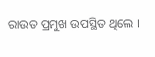ରାଉତ ପ୍ରମୁଖ ଉପସ୍ଥିତ ଥିଲେ ।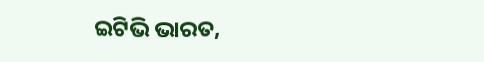ଇଟିଭି ଭାରତ,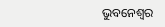ଭୁବନେଶ୍ବର